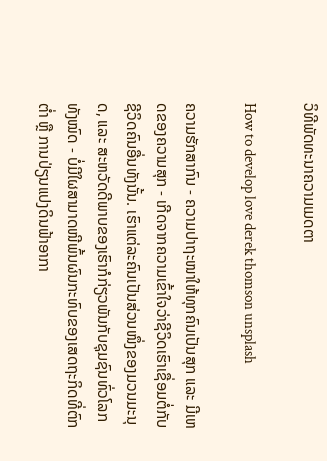ວິທີພັດທະນາຄວາມເມດຕາ

How to develop love derek thomson unsplash

ຄວາມຮັກສາກົນ - ຄວາມປາຖະໜາໃຫ້ທຸກຄົນເປັນສຸກ ແລະ ມີເຫດຂອງຄວາມສຸກ - ເກີດຈາກຄວາມເຂົ້າໃຈວ່າຊີວິດເຮົາເຊື່ອມຕໍ່ກັບຊີວິດຄົນອື່ນທັງນັ້ນ. ເຮົາແຕ່ລະຄົນເປັນສ່ວນໜຶ່ງຂອງມວນມະນຸດ, ແລະ ສະຫວັດດີພາບຂອງເຮົາກໍກ່ຽວພັນກັບຊຸມຊົນທົ່ວໂລກທັງໝົດ - ບໍ່ມີໃຜສາມາດໜີພົ້ນຜົນກະທົບຂອງເສດຖະກິດທີ່ຕົກຕ່ຳ ຫຼື ການປ່ຽນແປງດິນຟ້າອາກາ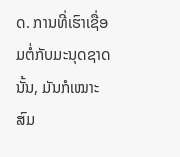ດ. ການທີ່ເຮົາເຊື່ອມຕໍ່ກັບມະນຸດຊາດນັ້ນ, ມັນກໍເໝາະສົມ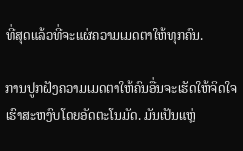ທີ່ສຸດແລ້ວທີ່ຈະແຜ່ຄວາມເມດຕາໃຫ້ທຸກຄົນ.

ການປູກຝັງຄວາມເມດຕາໃຫ້ຄົນອື່ນຈະເຮັດໃຫ້ຈິດໃຈເຮົາສະຫງົບໂດຍອັດຕະໂນມັດ. ມັນເປັນແຫຼ່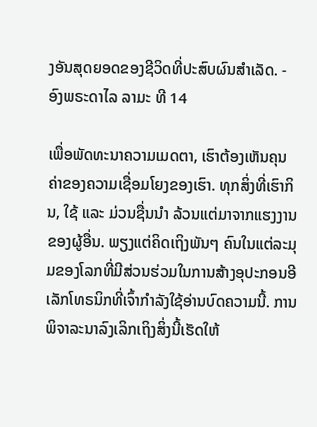ງອັນສຸດຍອດຂອງຊີວິດທີ່ປະສົບຜົນສຳເລັດ. - ອົງພຣະດາໄລ ລາມະ ທີ 14

ເພື່ອພັດທະນາຄວາມເມດຕາ, ເຮົາຕ້ອງເຫັນຄຸນຄ່າຂອງຄວາມເຊື່ອມໂຍງຂອງເຮົາ. ທຸກສິ່ງທີ່ເຮົາກິນ, ໃຊ້ ແລະ ມ່ວນຊື່ນນຳ ລ້ວນແຕ່ມາຈາກແຮງງານຂອງຜູ້ອື່ນ. ພຽງແຕ່ຄິດເຖິງພັນໆ ຄົນໃນແຕ່ລະມຸມຂອງໂລກທີ່ມີສ່ວນຮ່ວມໃນການສ້າງອຸປະກອນອີເລັກໂທຣນິກທີ່ເຈົ້າກຳລັງໃຊ້ອ່ານບົດຄວາມນີ້. ການພິຈາລະນາລົງເລິກເຖິງສິ່ງນີ້ເຮັດໃຫ້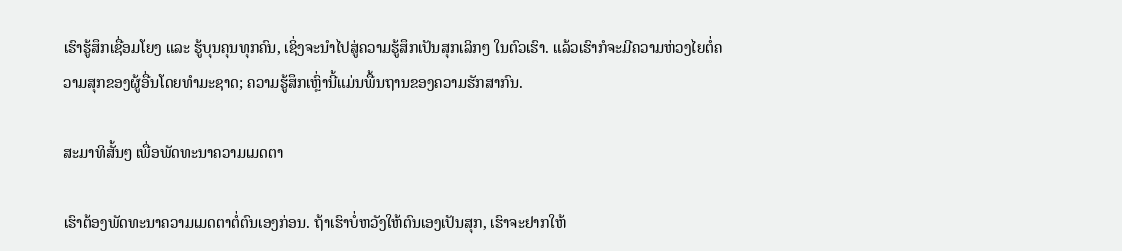ເຮົາຮູ້ສຶກເຊື່ອມໂຍງ ແລະ ຮູ້ບຸນຄຸນທຸກຄົນ, ເຊິ່ງຈະນຳໄປສູ່ຄວາມຮູ້ສຶກເປັນສຸກເລິກໆ ໃນຕົວເຮົາ. ແລ້ວເຮົາກໍຈະມີຄວາມຫ່ວງໄຍຕໍ່ຄວາມສຸກຂອງຜູ້ອື່ນໂດຍທຳມະຊາດ; ຄວາມຮູ້ສຶກເຫຼົ່ານີ້ແມ່ນພື້ນຖານຂອງຄວາມຮັກສາກົນ.

ສະມາທິສັ້ນໆ ເພື່ອພັດທະນາຄວາມເມດຕາ

ເຮົາຕ້ອງພັດທະນາຄວາມເມດຕາຕໍ່ຕົນເອງກ່ອນ. ຖ້າເຮົາບໍ່ຫວັງໃຫ້ຕົນເອງເປັນສຸກ, ເຮົາຈະຢາກໃຫ້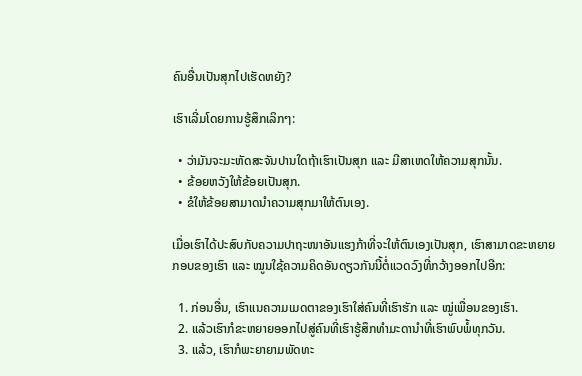ຄົນອື່ນເປັນສຸກໄປເຮັດຫຍັງ?

ເຮົາເລີ່ມໂດຍການຮູ້ສຶກເລິກໆ:

  • ວ່າມັນຈະມະຫັດສະຈັນປານໃດຖ້າເຮົາເປັນສຸກ ແລະ ມີສາເຫດໃຫ້ຄວາມສຸກນັ້ນ.
  • ຂ້ອຍຫວັງໃຫ້ຂ້ອຍເປັນສຸກ.
  • ຂໍໃຫ້ຂ້ອຍສາມາດນຳຄວາມສຸກມາໃຫ້ຕົນເອງ.

ເມື່ອເຮົາໄດ້ປະສົບກັບຄວາມປາຖະໜາອັນແຮງກ້າທີ່ຈະໃຫ້ຕົນເອງເປັນສຸກ, ເຮົາສາມາດຂະຫຍາຍກອບຂອງເຮົາ ແລະ ໝູນໃຊ້ຄວາມຄິດອັນດຽວກັນນີ້ຕໍ່ແວດວົງທີ່ກວ້າງອອກໄປອີກ:

  1. ກ່ອນອື່ນ, ເຮົາແນຄວາມເມດຕາຂອງເຮົາໃສ່ຄົນທີ່ເຮົາຮັກ ແລະ ໝູ່ເພື່ອນຂອງເຮົາ.
  2. ແລ້ວເຮົາກໍຂະຫຍາຍອອກໄປສູ່ຄົນທີ່ເຮົາຮູ້ສຶກທຳມະດານຳທີ່ເຮົາພົບພໍ້ທຸກວັນ.
  3. ແລ້ວ, ເຮົາກໍພະຍາຍາມພັດທະ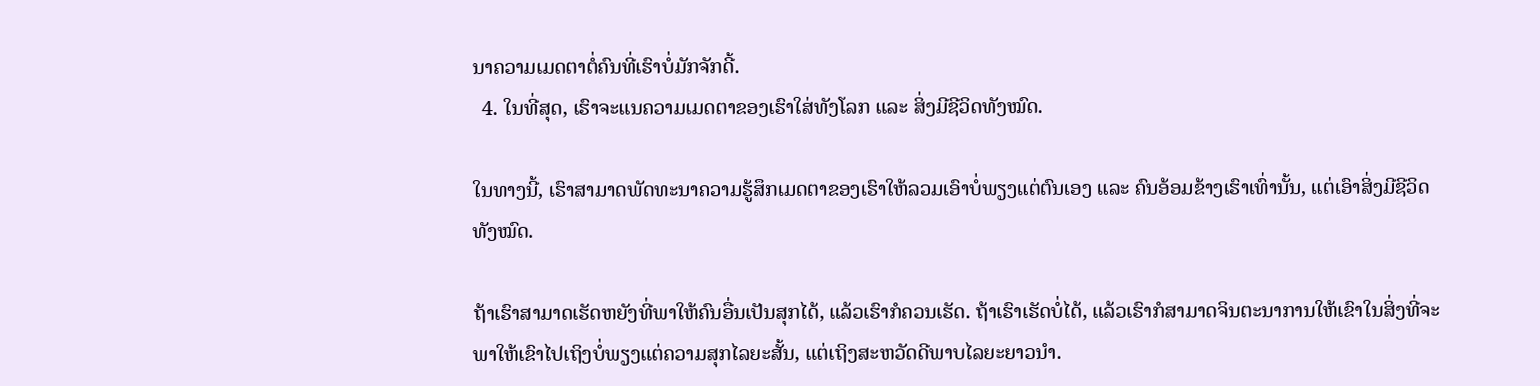ນາຄວາມເມດຕາຕໍ່ຄົນທີ່ເຮົາບໍ່ມັກຈັກດີ້.
  4. ໃນທີ່ສຸດ, ເຮົາຈະແນຄວາມເມດຕາຂອງເຮົາໃສ່ທັງໂລກ ແລະ ສິ່ງມີຊີວິດທັງໝົດ.

ໃນທາງນີ້, ເຮົາສາມາດພັດທະນາຄວາມຮູ້ສຶກເມດຕາຂອງເຮົາໃຫ້ລວມເອົາບໍ່ພຽງແຕ່ຕົນເອງ ແລະ ຄົນອ້ອມຂ້າງເຮົາເທົ່ານັ້ນ, ແຕ່ເອົາສິ່ງມີຊີວິດທັງໝົດ.

ຖ້າເຮົາສາມາດເຮັດຫຍັງທີ່ພາໃຫ້ຄົນອື່ນເປັນສຸກໄດ້, ແລ້ວເຮົາກໍຄວນເຮັດ. ຖ້າເຮົາເຮັດບໍ່ໄດ້, ແລ້ວເຮົາກໍສາມາດຈິນຕະນາການໃຫ້ເຂົາໃນສິ່ງທີ່ຈະພາໃຫ້ເຂົາໄປເຖິງບໍ່ພຽງແຕ່ຄວາມສຸກໄລຍະສັ້ນ, ແຕ່ເຖິງສະຫວັດດີພາບໄລຍະຍາວນຳ.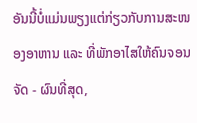ອັນນີ້ບໍ່ແມ່ນພຽງແຕ່ກ່ຽວກັບການສະໜອງອາຫານ ແລະ ທີ່ພັກອາໄສໃຫ້ຄົນຈອນຈັດ - ຜົນທີ່ສຸດ,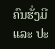ຄົນຮັ່ງມີ ແລະ ປະ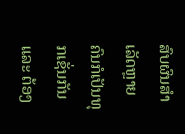ສົບຜົນສຳເລັດຫຼາຍຄົນກໍເປັນທຸກເຊັ່ນກັນ ແລະ ຕ້ອງ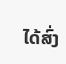ໄດ້ສົ່ງ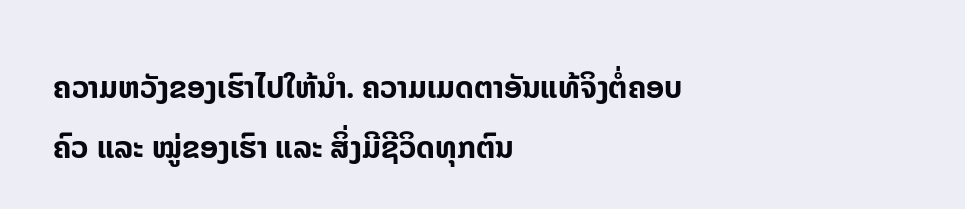ຄວາມຫວັງຂອງເຮົາໄປໃຫ້ນຳ. ຄວາມເມດຕາອັນແທ້ຈິງຕໍ່ຄອບຄົວ ແລະ ໝູ່ຂອງເຮົາ ແລະ ສິ່ງມີຊີວິດທຸກຕົນ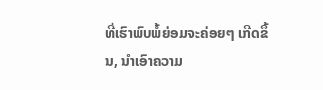ທີ່ເຮົາພົບພໍ້ຍ່ອມຈະຄ່ອຍໆ ເກີດຂຶ້ນ, ນຳເອົາຄວາມ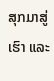ສຸກມາສູ່ເຮົາ ແລະ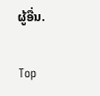ຜູ້ອື່ນ.

Top